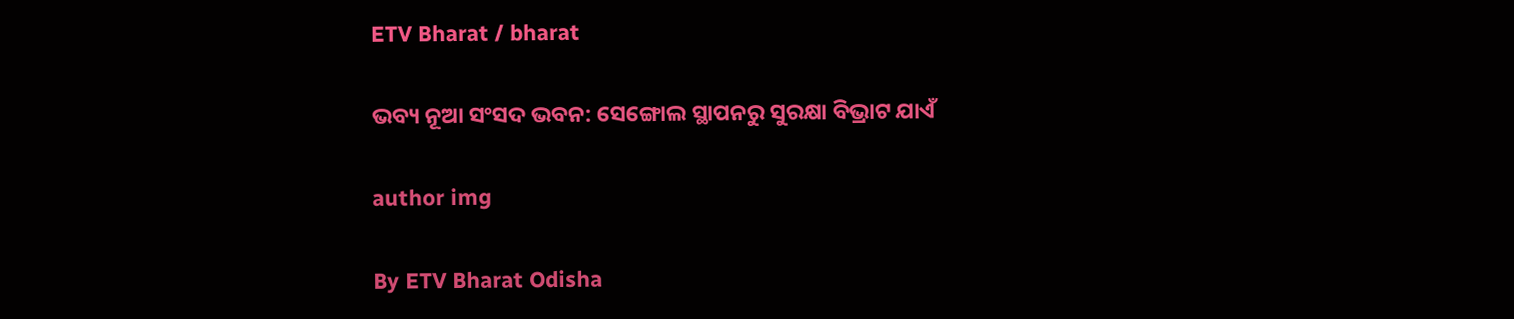ETV Bharat / bharat

ଭବ୍ୟ ନୂଆ ସଂସଦ ଭବନ: ସେଙ୍ଗୋଲ ସ୍ଥାପନରୁ ସୁରକ୍ଷା ବିଭ୍ରାଟ ଯାଏଁ

author img

By ETV Bharat Odisha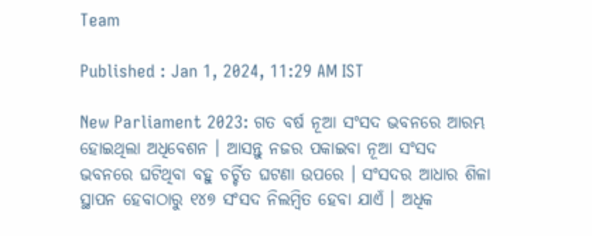Team

Published : Jan 1, 2024, 11:29 AM IST

New Parliament 2023: ଗତ ବର୍ଷ ନୂଆ ସଂସଦ ଭବନରେ ଆରମ୍ଭ ହୋଇଥିଲା ଅଧିବେଶନ । ଆସନ୍ତୁ ନଜର ପକାଇବା ନୂଆ ସଂସଦ ଭବନରେ ଘଟିଥିବା ବହୁ ଚର୍ଚ୍ଚିତ ଘଟଣା ଉପରେ । ସଂସଦର ଆଧାର ଶିଳା ସ୍ଥାପନ ହେବାଠାରୁ ୧୪୭ ସଂସଦ ନିଲମ୍ବିତ ହେବା ଯାଏଁ । ଅଧିକ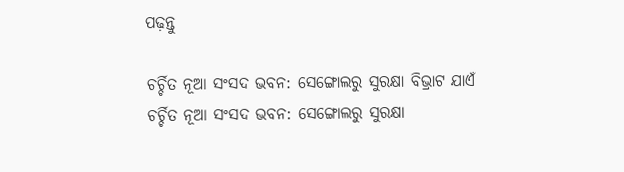ପଢ଼ନ୍ତୁ

ଚର୍ଚ୍ଚିତ ନୂଆ ସଂସଦ ଭବନ: ସେଙ୍ଗୋଲରୁ ସୁରକ୍ଷା ବିଭ୍ରାଟ ଯାଏଁ
ଚର୍ଚ୍ଚିତ ନୂଆ ସଂସଦ ଭବନ: ସେଙ୍ଗୋଲରୁ ସୁରକ୍ଷା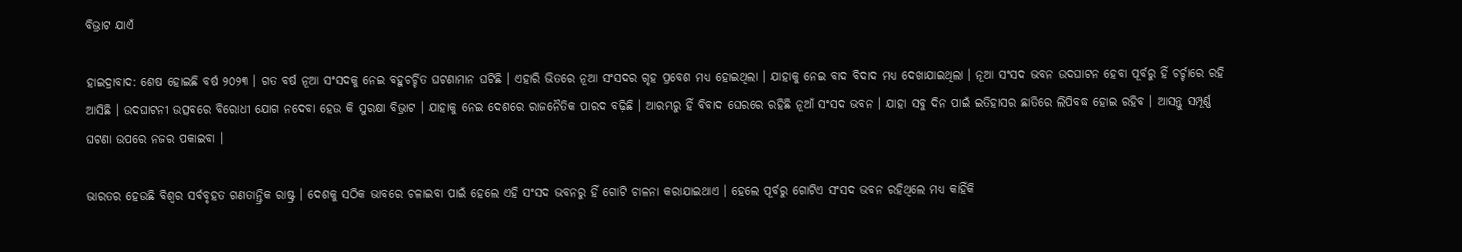ବିଭ୍ରାଟ ଯାଏଁ

ହାଇଦ୍ରାବାଦ: ଶେଷ ହୋଇଛି ବର୍ଷ ୨୦୨୩ । ଗତ ବର୍ଷ ନୂଆ ସଂସଦକୁ ନେଇ ବହୁଚର୍ଚ୍ଚିତ ଘଟଣାମାନ ଘଟିଛି । ଏହାରି ଭିତରେ ନୂଆ ସଂସଦର ଗୃହ ପ୍ରବେଶ ମଧ୍ୟ ହୋଇଥିଲା । ଯାହାକୁ ନେଇ ବାଦ ବିଦାଦ ମଧ୍ୟ ଦେଖାଯାଇଥିଲା । ନୂଆ ସଂସଦ ଭବନ ଉଦଘାଟନ ହେବା ପୂର୍ବରୁ ହିଁ ଚର୍ଚ୍ଚାରେ ରହି ଆସିଛି । ଉଦଘାଟନୀ ଉତ୍ସବରେ ବିରୋଧୀ ଯୋଗ ନଦେବା ହେଉ କି ସୁରକ୍ଷା ବିଭ୍ରାଟ । ଯାହାକୁ ନେଇ ଦେଶରେ ରାଜନୈତିକ ପାରଦ ବଢ଼ିଛି । ଆରମ୍ଭରୁ ହିଁ ବିବାଦ ଘେରରେ ରହିଛି ନୂଆଁ ସଂସଦ ଭବନ । ଯାହା ସବୁ ଦିନ ପାଇଁ ଇତିହାସର ଛାତିରେ ଲିପିବଦ୍ଧ ହୋଇ ରହିବ । ଆସନ୍ତୁ ସମ୍ପୂର୍ଣ୍ଣ ଘଟଣା ଉପରେ ନଜର ପକାଇବା ।

ଭାରତର ହେଉଛି ବିଶ୍ବର ସର୍ବବୃହତ ଗଣତାନ୍ତ୍ରିକ ରାଷ୍ଟ୍ର । ଦେଶକୁ ସଠିକ ଭାବରେ ଚଳାଇବା ପାଇଁ ହେଲେ ଏହି ସଂସଦ ଭବନରୁ ହିଁ ଗୋଟି ଚାଳନା କରାଯାଇଥାଏ । ହେଲେ ପୂର୍ବରୁ ଗୋଟିଏ ସଂସଦ ଭବନ ରହିଥିଲେ ମଧ୍ୟ କାହିଁକି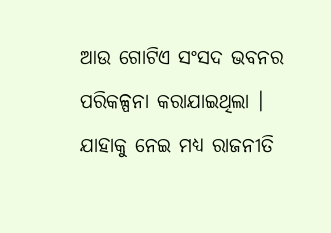ଆଉ ଗୋଟିଏ ସଂସଦ ଭବନର ପରିକଳ୍ପନା କରାଯାଇଥିଲା । ଯାହାକୁ ନେଇ ମଧ୍ୟ ରାଜନୀତି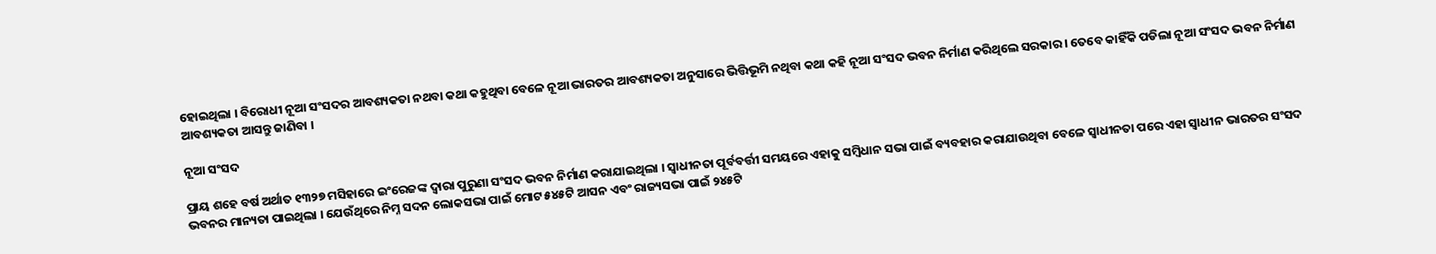ହୋଇଥିଲା । ବିରୋଧୀ ନୂଆ ସଂସଦର ଆବଶ୍ୟକତା ନଥବା କଥା କହୁଥିବା ବେଳେ ନୂଆ ଭାରତର ଆବଶ୍ୟକତା ଅନୁସାରେ ଭିତ୍ତିଭୂମି ନଥିବା କଥା କହି ନୂଆ ସଂସଦ ଭବନ ନିର୍ମାଣ କରିଥିଲେ ସରକାର । ତେବେ କାହିଁକି ପଡିଲା ନୂଆ ସଂସଦ ଭବନ ନିର୍ମାଣ ଆବଶ୍ୟକତା ଆସନ୍ତୁ ଜାଣିବା ।

ନୂଆ ସଂସଦ

ପ୍ରାୟ ଶହେ ବର୍ଷ ଅର୍ଥାତ ୧୩୨୭ ମସିହାରେ ଇଂରେଜଙ୍କ ଦ୍ବାରା ପୁରୁଣା ସଂସଦ ଭବନ ନିର୍ମାଣ କରାଯାଇଥିଲା । ସ୍ବାଧୀନତା ପୂର୍ବବର୍ତ୍ତୀ ସମୟରେ ଏହାକୁ ସମ୍ବିଧାନ ସଭା ପାଇଁ ବ୍ୟବହାର କରାଯାଉଥିବା ବେଳେ ସ୍ବାଧୀନତା ପରେ ଏହା ସ୍ବାଧୀନ ଭାରତର ସଂସଦ ଭବନର ମାନ୍ୟତା ପାଇଥିଲା । ଯେଉଁଥିରେ ନିମ୍ନ ସଦନ ଲୋକସଭା ପାଇଁ ମୋଟ ୫୪୫ଟି ଆସନ ଏବଂ ରାଜ୍ୟସଭା ପାଇଁ ୨୪୫ଟି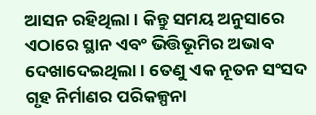ଆସନ ରହିଥିଲା । କିନ୍ତୁ ସମୟ ଅନୁସାରେ ଏଠାରେ ସ୍ଥାନ ଏବଂ ଭିତ୍ତିଭୂମିର ଅଭାବ ଦେଖାଦେଇଥିଲା । ତେଣୁ ଏକ ନୂତନ ସଂସଦ ଗୃହ ନିର୍ମାଣର ପରିକଳ୍ପନା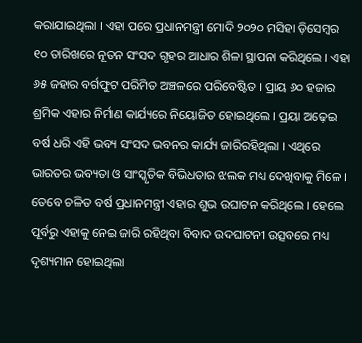କରାଯାଇଥିଲା । ଏହା ପରେ ପ୍ରଧାନମନ୍ତ୍ରୀ ମୋଦି ୨୦୨୦ ମସିହା ଡ଼ିସେମ୍ବର ୧୦ ତାରିଖରେ ନୂତନ ସଂସଦ ଗୃହର ଆଧାର ଶିଳା ସ୍ଥାପନା କରିଥିଲେ । ଏହା ୬୫ ଜହାର ବର୍ଗଫୁଟ ପରିମିତ ଅଞ୍ଚଳରେ ପରିବେଷ୍ଟିତ । ପ୍ରାୟ ୬୦ ହଜାର ଶ୍ରମିକ ଏହାର ନିର୍ମାଣ କାର୍ଯ୍ୟରେ ନିୟୋଜିତ ହୋଇଥିଲେ । ପ୍ରୟା ଅଢ଼େଇ ବର୍ଷ ଧରି ଏହି ଭବ୍ୟ ସଂସଦ ଭବନର କାର୍ଯ୍ୟ ଜାରିରହିଥିଲା । ଏଥିରେ ଭାରତର ଭବ୍ୟତା ଓ ସାଂସ୍କୃତିକ ବିଭିଧତାର ଝଲକ ମଧ୍ୟ ଦେଖିବାକୁ ମିଳେ । ତେବେ ଚଳିତ ବର୍ଷ ପ୍ରଧାନମନ୍ତ୍ରୀ ଏହାର ଶୁଭ ଉଘାଟନ କରିଥିଲେ । ହେଲେ ପୂର୍ବରୁ ଏହାକୁ ନେଇ ଜାରି ରହିଥିବା ବିବାଦ ଉଦଘାଟନୀ ଉତ୍ସବରେ ମଧ୍ୟ ଦୃଶ୍ୟମାନ ହୋଇଥିଲା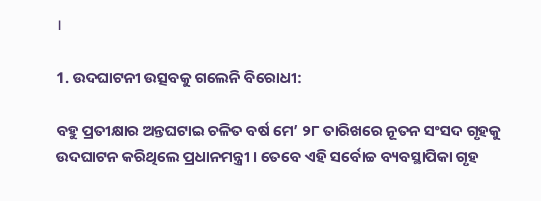।

1. ଉଦଘାଟନୀ ଉତ୍ସବକୁ ଗଲେନି ବିରୋଧୀ:

ବହୁ ପ୍ରତୀକ୍ଷାର ଅନ୍ତଘଟାଇ ଚଳିତ ବର୍ଷ ମେ’ ୨୮ ତାରିଖରେ ନୂତନ ସଂସଦ ଗୃହକୁ ଉଦଘାଟନ କରିଥିଲେ ପ୍ରଧାନମନ୍ତ୍ରୀ । ତେବେ ଏହି ସର୍ବୋଚ୍ଚ ବ୍ୟବସ୍ଥାପିକା ଗୃହ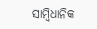ସାମ୍ବିଧାନିକ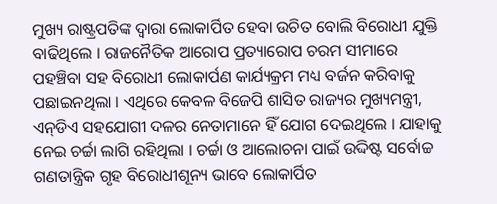ମୁଖ୍ୟ ରାଷ୍ଟ୍ରପତିଙ୍କ ଦ୍ବାରା ଲୋକାର୍ପିତ ହେବା ଉଚିତ ବୋଲି ବିରୋଧୀ ଯୁକ୍ତି ବାଢିଥିଲେ । ରାଜନୈତିକ ଆରୋପ ପ୍ରତ୍ୟାରୋପ ଚରମ ସୀମାରେ ପହଞ୍ଚିବା ସହ ବିରୋଧୀ ଲୋକାର୍ପଣ କାର୍ଯ୍ୟକ୍ରମ ମଧ୍ୟ ବର୍ଜନ କରିବାକୁ ପଛାଇନଥିଲା । ଏଥିରେ କେବଳ ବିଜେପି ଶାସିତ ରାଜ୍ୟର ମୁଖ୍ୟମନ୍ତ୍ରୀ, ଏନ୍‌ଡିଏ ସହଯୋଗୀ ଦଳର ନେତାମାନେ ହିଁ ଯୋଗ ଦେଇଥିଲେ । ଯାହାକୁ ନେଇ ଚର୍ଚ୍ଚା ଲାଗି ରହିଥିଲା । ଚର୍ଚ୍ଚା ଓ ଆଲୋଚନା ପାଇଁ ଉଦ୍ଦିଷ୍ଟ ସର୍ବୋଚ୍ଚ ଗଣତାନ୍ତ୍ରିକ ଗୃହ ବିରୋଧୀଶୂନ୍ୟ ଭାବେ ଲୋକାର୍ପିତ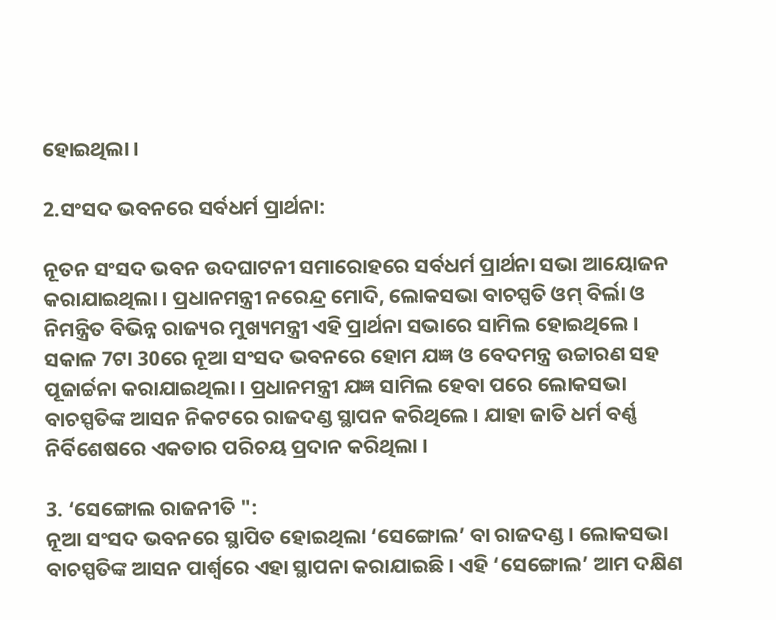ହୋଇଥିଲା ।

2.ସଂସଦ ଭବନରେ ସର୍ବଧର୍ମ ପ୍ରାର୍ଥନା:

ନୂତନ ସଂସଦ ଭବନ ଉଦଘାଟନୀ ସମାରୋହରେ ସର୍ବଧର୍ମ ପ୍ରାର୍ଥନା ସଭା ଆୟୋଜନ କରାଯାଇଥିଲା । ପ୍ରଧାନମନ୍ତ୍ରୀ ନରେନ୍ଦ୍ର ମୋଦି, ଲୋକସଭା ବାଚସ୍ପତି ଓମ୍‌ ବିର୍ଲା ଓ ନିମନ୍ତ୍ରିତ ବିଭିନ୍ନ ରାଜ୍ୟର ମୁଖ୍ୟମନ୍ତ୍ରୀ ଏହି ପ୍ରାର୍ଥନା ସଭାରେ ସାମିଲ ହୋଇଥିଲେ । ସକାଳ 7ଟା 30ରେ ନୂଆ ସଂସଦ ଭବନରେ ହୋମ ଯଜ୍ଞ ଓ ବେଦମନ୍ତ୍ର ଉଚ୍ଚାରଣ ସହ ପୂଜାର୍ଚ୍ଚନା କରାଯାଇଥିଲା । ପ୍ରଧାନମନ୍ତ୍ରୀ ଯଜ୍ଞ ସାମିଲ ହେବା ପରେ ଲୋକସଭା ବାଚସ୍ପତିଙ୍କ ଆସନ ନିକଟରେ ରାଜଦଣ୍ଡ ସ୍ଥାପନ କରିଥିଲେ । ଯାହା ଜାତି ଧର୍ମ ବର୍ଣ୍ଣ ନିର୍ବିଶେଷରେ ଏକତାର ପରିଚୟ ପ୍ରଦାନ କରିଥିଲା ।

3. ‘ସେଙ୍ଗୋଲ ରାଜନୀତି ":
ନୂଆ ସଂସଦ ଭବନରେ ସ୍ଥାପିତ ହୋଇଥିଲା ‘ସେଙ୍ଗୋଲ’ ବା ରାଜଦଣ୍ଡ । ଲୋକସଭା ବାଚସ୍ପତିଙ୍କ ଆସନ ପାର୍ଶ୍ବରେ ଏହା ସ୍ଥାପନା କରାଯାଇଛି । ଏହି ‘ସେଙ୍ଗୋଲ’ ଆମ ଦକ୍ଷିଣ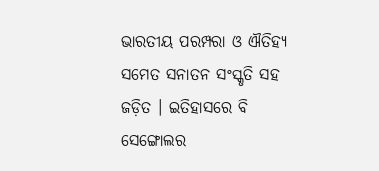ଭାରତୀୟ ପରମ୍ପରା ଓ ଐତିହ୍ୟ ସମେତ ସନାତନ ସଂସ୍କୃତି ସହ ଜଡ଼ିତ । ଇତିହାସରେ ବି ସେଙ୍ଗୋଲର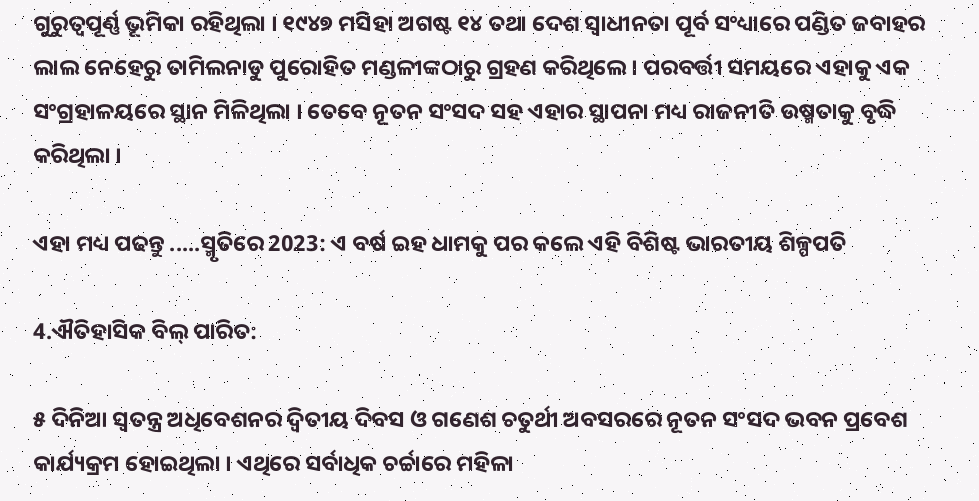ଗୁରୁତ୍ବପୂର୍ଣ୍ଣ ଭୂମିକା ରହିଥିଲା । ୧୯୪୭ ମସିହା ଅଗଷ୍ଟ ୧୪ ତଥା ଦେଶ ସ୍ବାଧୀନତା ପୂର୍ବ ସଂଧ୍ୟାରେ ପଣ୍ଡିତ ଜବାହର ଲାଲ ନେହେରୁ ତାମିଲନାଡୁ ପୁରୋହିତ ମଣ୍ଡଳୀଙ୍କଠାରୁ ଗ୍ରହଣ କରିଥିଲେ । ପରବର୍ତ୍ତୀ ସମୟରେ ଏହାକୁ ଏକ ସଂଗ୍ରହାଳୟରେ ସ୍ଥାନ ମିଳିଥିଲା । ତେବେ ନୂତନ ସଂସଦ ସହ ଏହାର ସ୍ଥାପନା ମଧ୍ୟ ରାଜନୀତି ଉଷ୍ମତାକୁ ବୃଦ୍ଧି କରିଥିଲା ।

ଏହା ମଧ୍ୟ ପଢନ୍ତୁ .....ସ୍ମୃତିରେ 2023: ଏ ବର୍ଷ ଇହ ଧାମକୁ ପର କଲେ ଏହି ବିଶିଷ୍ଟ ଭାରତୀୟ ଶିଳ୍ପପତି

4.ଐତିହାସିକ ବିଲ୍ ପାରିତ:

୫ ଦିନିଆ ସ୍ବତନ୍ତ୍ର ଅଧିବେଶନର ଦ୍ବିତୀୟ ଦିବସ ଓ ଗଣେଶ ଚତୁର୍ଥୀ ଅବସରରେ ନୂତନ ସଂସଦ ଭବନ ପ୍ରବେଶ କାର୍ଯ୍ୟକ୍ରମ ହୋଇଥିଲା । ଏଥିରେ ସର୍ବାଧିକ ଚର୍ଚ୍ଚାରେ ମହିଳା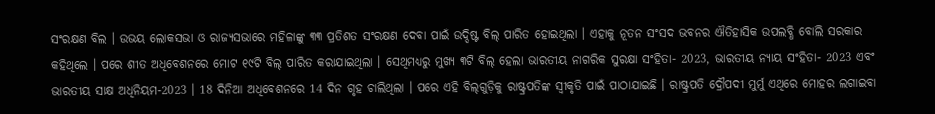ସଂରକ୍ଷଣ ବିଲ । ଉଭୟ ଲୋକସଭା ଓ ରାଜ୍ୟସଭାରେ ମହିଳାଙ୍କୁ ୩୩ ପ୍ରତିଶତ ସଂରକ୍ଷଣ ଦେବା ପାଇଁ ଉଦ୍ଦିଷ୍ଟ ବିଲ୍‌ ପାରିତ ହୋଇଥିଲା । ଏହାକୁ ନୂତନ ସଂସଦ ଭବନର ଐତିହାସିକ ଉପଲବ୍ଧି ବୋଲି ସରକାର କହିଥିଲେ । ପରେ ଶୀତ ଅଧିବେଶନରେ ମୋଟ ୧୯ଟି ବିଲ୍‌ ପାରିତ କରାଯାଇଥିଲା । ସେଥିମଧ୍ୟରୁ ମୁଖ୍ୟ ୩ଟି ବିଲ୍‌ ହେଲା ଭାରତୀୟ ନାଗରିକ ସୁରକ୍ଷା ସଂହିତା- 2023, ଭାରତୀୟ ନ୍ୟାୟ ସଂହିତା- 2023 ଏବଂ ଭାରତୀୟ ସାକ୍ଷ ଅଧିନିୟମ-2023 । 18 ଦିନିଆ ଅଧିବେଶନରେ 14 ଦିନ ଗୃହ ଚାଲିଥିଲା । ପରେ ଏହି ବିଲ୍‌ଗୁଡ଼ିକୁ ରାଷ୍ଟ୍ରପତିଙ୍କ ସ୍ବୀକୃତି ପାଇଁ ପାଠାଯାଇଛି । ରାଷ୍ଟ୍ରପତି ଦ୍ରୌପଦୀ ମୁର୍ମୁ ଏଥିରେ ମୋହର ଲଗାଇବା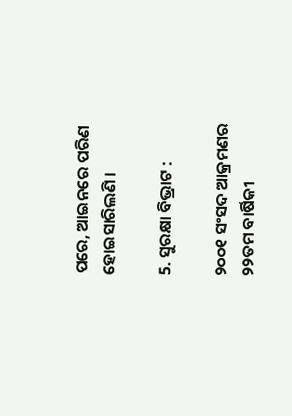ପରେ, ଆଇନରେ ପରିଣ ହୋଇସାରିଲଣି ।

5. ସୁରକ୍ଷା ବିଭ୍ରାଟ :

୨୦୦୧ ସଂସଦ ଆକ୍ରମଣର ୨୨ତମ ବାର୍ଷିକୀ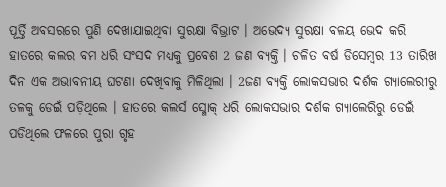ପୂର୍ତ୍ତି ଅବସରରେ ପୁଣି ଦେଖାଯାଇଥିବା ସୁରକ୍ଷା ବିଭ୍ରାଟ । ଅଭେଦ୍ୟ ସୁରକ୍ଷା ବଳୟ ଭେଦ କରି ହାତରେ କଲର ବମ ଧରି ସଂସଦ ମଧ୍ୟକୁ ପ୍ରବେଶ 2 ଜଣ ବ୍ୟକ୍ତି । ଚଳିତ ବର୍ଷ ଡିସେମ୍ବର 13 ତାରିଖ ଦିନ ଏକ ଅଭାବନୀୟ ଘଟଣା ଦେଖିବାକୁ ମିଳିଥିଲା । 2ଜଣ ବ୍ୟକ୍ତି ଲୋକସଭାର ଦର୍ଶକ ଗ୍ୟାଲେରୀରୁ ତଳକୁ ଡେଇଁ ପଡ଼ିଥିଲେ । ହାତରେ କଲର୍ସ ସ୍ମୋକ୍‌ ଧରି ଲୋକସଭାର ଦର୍ଶକ ଗ୍ୟାଲେରିରୁ ଡେଇଁ ପଡିଥିଲେ ଫଳରେ ପୁରା ଗୃହ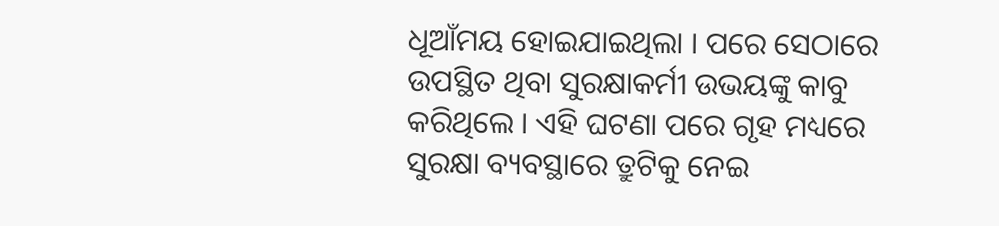ଧୂଆଁମୟ ହୋଇଯାଇଥିଲା । ପରେ ସେଠାରେ ଉପସ୍ଥିତ ଥିବା ସୁରକ୍ଷାକର୍ମୀ ଉଭୟଙ୍କୁ କାବୁ କରିଥିଲେ । ଏହି ଘଟଣା ପରେ ଗୃହ ମଧ୍ୟରେ ସୁରକ୍ଷା ବ୍ୟବସ୍ଥାରେ ତ୍ରୁଟିକୁ ନେଇ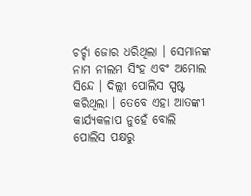ଚର୍ଚ୍ଚା ଜୋର ଧରିଥିଲା । ସେମାନଙ୍କ ନାମ ନୀଲମ ସିଂହ ଏବଂ ଅମୋଲ ସିନ୍ଦେ । ଦିଲ୍ଲୀ ପୋଲିସ ସ୍ପଷ୍ଟ କରିଥିଲା । ତେବେ ଏହା ଆତଙ୍କୀ କାର୍ଯ୍ୟକଳାପ ନୁହେଁ ବୋଲି ପୋଲିସ ପକ୍ଷରୁ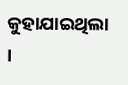କୁହାଯାଇଥିଲା ।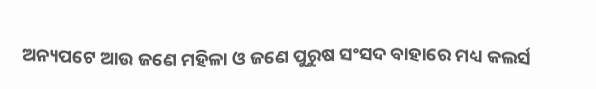ଅନ୍ୟପଟେ ଆଉ ଜଣେ ମହିଳା ଓ ଜଣେ ପୁରୁଷ ସଂସଦ ବାହାରେ ମଧ୍ୟ କଲର୍ସ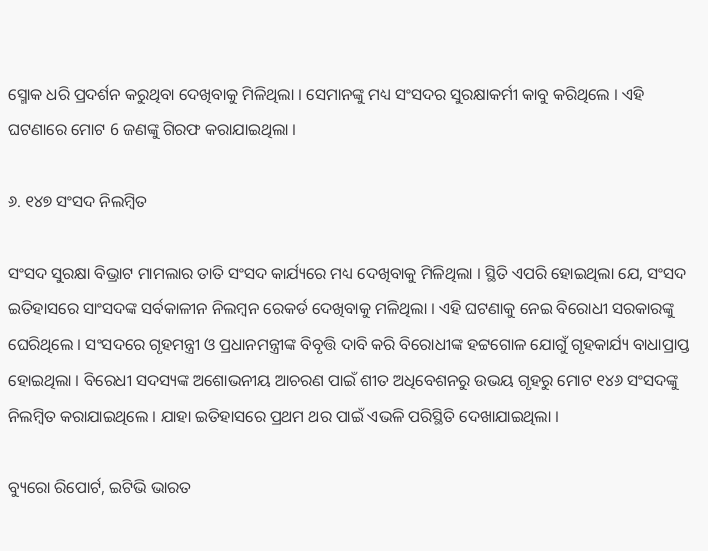ସ୍ମୋକ ଧରି ପ୍ରଦର୍ଶନ କରୁଥିବା ଦେଖିବାକୁ ମିଳିଥିଲା । ସେମାନଙ୍କୁ ମଧ୍ୟ ସଂସଦର ସୁରକ୍ଷାକର୍ମୀ କାବୁ କରିଥିଲେ । ଏହି ଘଟଣାରେ ମୋଟ 6 ଜଣଙ୍କୁ ଗିରଫ କରାଯାଇଥିଲା ।

୬. ୧୪୭ ସଂସଦ ନିଲମ୍ବିତ

ସଂସଦ ସୁରକ୍ଷା ବିଭ୍ରାଟ ମାମଲାର ତାତି ସଂସଦ କାର୍ଯ୍ୟରେ ମଧ୍ୟ ଦେଖିବାକୁ ମିଳିଥିଲା । ସ୍ଥିତି ଏପରି ହୋଇଥିଲା ଯେ, ସଂସଦ ଇତିହାସରେ ସାଂସଦଙ୍କ ସର୍ବକାଳୀନ ନିଲମ୍ବନ ରେକର୍ଡ ଦେଖିବାକୁ ମଳିଥିଲା । ଏହି ଘଟଣାକୁ ନେଇ ବିରୋଧୀ ସରକାରଙ୍କୁ ଘେରିଥିଲେ । ସଂସଦରେ ଗୃହମନ୍ତ୍ରୀ ଓ ପ୍ରଧାନମନ୍ତ୍ରୀଙ୍କ ବିବୃତ୍ତି ଦାବି କରି ବିରୋଧୀଙ୍କ ହଟ୍ଟଗୋଳ ଯୋଗୁଁ ଗୃହକାର୍ଯ୍ୟ ବାଧାପ୍ରାପ୍ତ ହୋଇଥିଲା । ବିରେଧୀ ସଦସ୍ୟଙ୍କ ଅଶୋଭନୀୟ ଆଚରଣ ପାଇଁ ଶୀତ ଅଧିବେଶନରୁ ଉଭୟ ଗୃହରୁ ମୋଟ ୧୪୬ ସଂସଦଙ୍କୁ ନିଲମ୍ବିତ କରାଯାଇଥିଲେ । ଯାହା ଇତିହାସରେ ପ୍ରଥମ ଥର ପାଇଁ ଏଭଳି ପରିସ୍ଥିତି ଦେଖାଯାଇଥିଲା ।

ବ୍ୟୁରୋ ରିପୋର୍ଟ, ଇଟିଭି ଭାରତ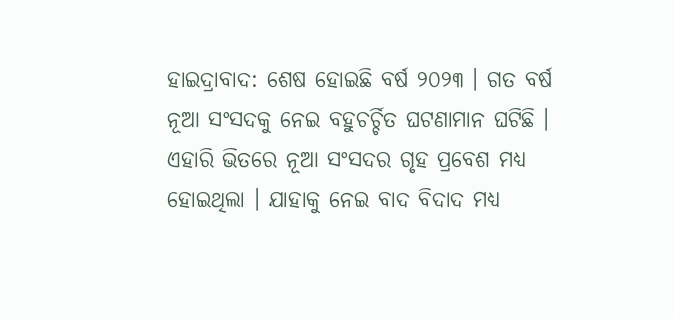ହାଇଦ୍ରାବାଦ: ଶେଷ ହୋଇଛି ବର୍ଷ ୨୦୨୩ । ଗତ ବର୍ଷ ନୂଆ ସଂସଦକୁ ନେଇ ବହୁଚର୍ଚ୍ଚିତ ଘଟଣାମାନ ଘଟିଛି । ଏହାରି ଭିତରେ ନୂଆ ସଂସଦର ଗୃହ ପ୍ରବେଶ ମଧ୍ୟ ହୋଇଥିଲା । ଯାହାକୁ ନେଇ ବାଦ ବିଦାଦ ମଧ୍ୟ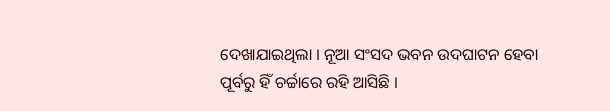ଦେଖାଯାଇଥିଲା । ନୂଆ ସଂସଦ ଭବନ ଉଦଘାଟନ ହେବା ପୂର୍ବରୁ ହିଁ ଚର୍ଚ୍ଚାରେ ରହି ଆସିଛି ।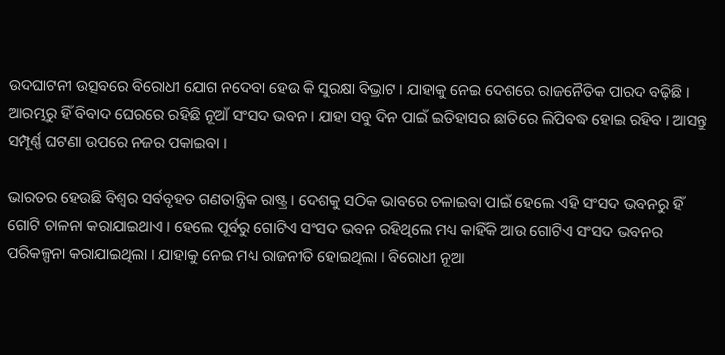ଉଦଘାଟନୀ ଉତ୍ସବରେ ବିରୋଧୀ ଯୋଗ ନଦେବା ହେଉ କି ସୁରକ୍ଷା ବିଭ୍ରାଟ । ଯାହାକୁ ନେଇ ଦେଶରେ ରାଜନୈତିକ ପାରଦ ବଢ଼ିଛି । ଆରମ୍ଭରୁ ହିଁ ବିବାଦ ଘେରରେ ରହିଛି ନୂଆଁ ସଂସଦ ଭବନ । ଯାହା ସବୁ ଦିନ ପାଇଁ ଇତିହାସର ଛାତିରେ ଲିପିବଦ୍ଧ ହୋଇ ରହିବ । ଆସନ୍ତୁ ସମ୍ପୂର୍ଣ୍ଣ ଘଟଣା ଉପରେ ନଜର ପକାଇବା ।

ଭାରତର ହେଉଛି ବିଶ୍ବର ସର୍ବବୃହତ ଗଣତାନ୍ତ୍ରିକ ରାଷ୍ଟ୍ର । ଦେଶକୁ ସଠିକ ଭାବରେ ଚଳାଇବା ପାଇଁ ହେଲେ ଏହି ସଂସଦ ଭବନରୁ ହିଁ ଗୋଟି ଚାଳନା କରାଯାଇଥାଏ । ହେଲେ ପୂର୍ବରୁ ଗୋଟିଏ ସଂସଦ ଭବନ ରହିଥିଲେ ମଧ୍ୟ କାହିଁକି ଆଉ ଗୋଟିଏ ସଂସଦ ଭବନର ପରିକଳ୍ପନା କରାଯାଇଥିଲା । ଯାହାକୁ ନେଇ ମଧ୍ୟ ରାଜନୀତି ହୋଇଥିଲା । ବିରୋଧୀ ନୂଆ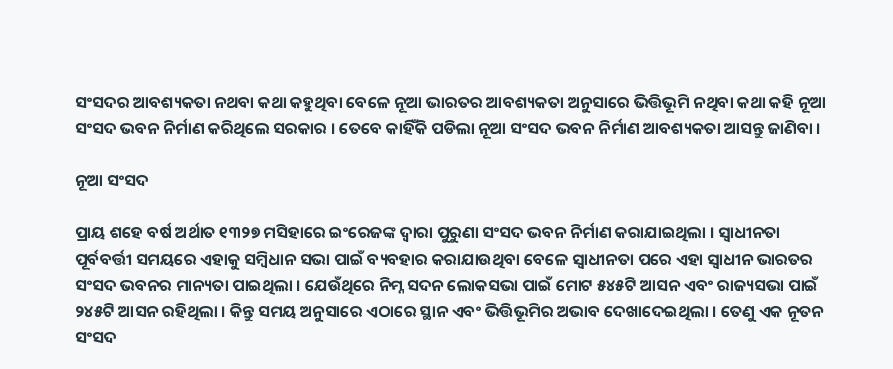ସଂସଦର ଆବଶ୍ୟକତା ନଥବା କଥା କହୁଥିବା ବେଳେ ନୂଆ ଭାରତର ଆବଶ୍ୟକତା ଅନୁସାରେ ଭିତ୍ତିଭୂମି ନଥିବା କଥା କହି ନୂଆ ସଂସଦ ଭବନ ନିର୍ମାଣ କରିଥିଲେ ସରକାର । ତେବେ କାହିଁକି ପଡିଲା ନୂଆ ସଂସଦ ଭବନ ନିର୍ମାଣ ଆବଶ୍ୟକତା ଆସନ୍ତୁ ଜାଣିବା ।

ନୂଆ ସଂସଦ

ପ୍ରାୟ ଶହେ ବର୍ଷ ଅର୍ଥାତ ୧୩୨୭ ମସିହାରେ ଇଂରେଜଙ୍କ ଦ୍ବାରା ପୁରୁଣା ସଂସଦ ଭବନ ନିର୍ମାଣ କରାଯାଇଥିଲା । ସ୍ବାଧୀନତା ପୂର୍ବବର୍ତ୍ତୀ ସମୟରେ ଏହାକୁ ସମ୍ବିଧାନ ସଭା ପାଇଁ ବ୍ୟବହାର କରାଯାଉଥିବା ବେଳେ ସ୍ବାଧୀନତା ପରେ ଏହା ସ୍ବାଧୀନ ଭାରତର ସଂସଦ ଭବନର ମାନ୍ୟତା ପାଇଥିଲା । ଯେଉଁଥିରେ ନିମ୍ନ ସଦନ ଲୋକସଭା ପାଇଁ ମୋଟ ୫୪୫ଟି ଆସନ ଏବଂ ରାଜ୍ୟସଭା ପାଇଁ ୨୪୫ଟି ଆସନ ରହିଥିଲା । କିନ୍ତୁ ସମୟ ଅନୁସାରେ ଏଠାରେ ସ୍ଥାନ ଏବଂ ଭିତ୍ତିଭୂମିର ଅଭାବ ଦେଖାଦେଇଥିଲା । ତେଣୁ ଏକ ନୂତନ ସଂସଦ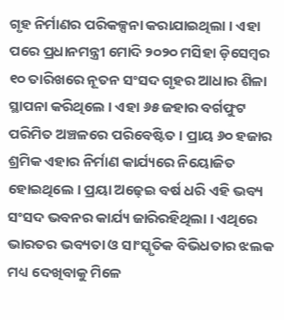ଗୃହ ନିର୍ମାଣର ପରିକଳ୍ପନା କରାଯାଇଥିଲା । ଏହା ପରେ ପ୍ରଧାନମନ୍ତ୍ରୀ ମୋଦି ୨୦୨୦ ମସିହା ଡ଼ିସେମ୍ବର ୧୦ ତାରିଖରେ ନୂତନ ସଂସଦ ଗୃହର ଆଧାର ଶିଳା ସ୍ଥାପନା କରିଥିଲେ । ଏହା ୬୫ ଜହାର ବର୍ଗଫୁଟ ପରିମିତ ଅଞ୍ଚଳରେ ପରିବେଷ୍ଟିତ । ପ୍ରାୟ ୬୦ ହଜାର ଶ୍ରମିକ ଏହାର ନିର୍ମାଣ କାର୍ଯ୍ୟରେ ନିୟୋଜିତ ହୋଇଥିଲେ । ପ୍ରୟା ଅଢ଼େଇ ବର୍ଷ ଧରି ଏହି ଭବ୍ୟ ସଂସଦ ଭବନର କାର୍ଯ୍ୟ ଜାରିରହିଥିଲା । ଏଥିରେ ଭାରତର ଭବ୍ୟତା ଓ ସାଂସ୍କୃତିକ ବିଭିଧତାର ଝଲକ ମଧ୍ୟ ଦେଖିବାକୁ ମିଳେ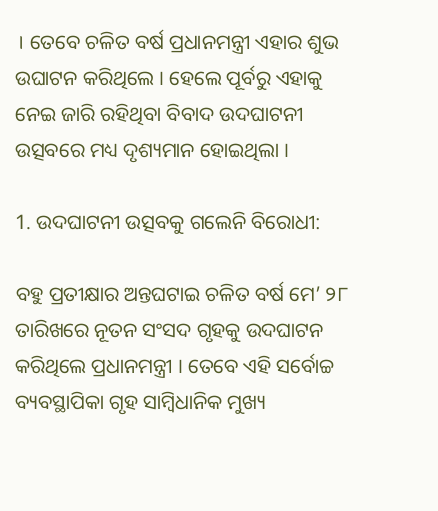। ତେବେ ଚଳିତ ବର୍ଷ ପ୍ରଧାନମନ୍ତ୍ରୀ ଏହାର ଶୁଭ ଉଘାଟନ କରିଥିଲେ । ହେଲେ ପୂର୍ବରୁ ଏହାକୁ ନେଇ ଜାରି ରହିଥିବା ବିବାଦ ଉଦଘାଟନୀ ଉତ୍ସବରେ ମଧ୍ୟ ଦୃଶ୍ୟମାନ ହୋଇଥିଲା ।

1. ଉଦଘାଟନୀ ଉତ୍ସବକୁ ଗଲେନି ବିରୋଧୀ:

ବହୁ ପ୍ରତୀକ୍ଷାର ଅନ୍ତଘଟାଇ ଚଳିତ ବର୍ଷ ମେ’ ୨୮ ତାରିଖରେ ନୂତନ ସଂସଦ ଗୃହକୁ ଉଦଘାଟନ କରିଥିଲେ ପ୍ରଧାନମନ୍ତ୍ରୀ । ତେବେ ଏହି ସର୍ବୋଚ୍ଚ ବ୍ୟବସ୍ଥାପିକା ଗୃହ ସାମ୍ବିଧାନିକ ମୁଖ୍ୟ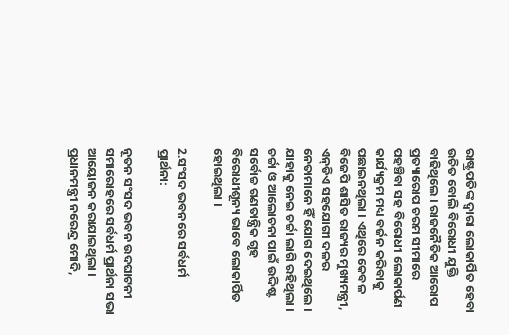ରାଷ୍ଟ୍ରପତିଙ୍କ ଦ୍ବାରା ଲୋକାର୍ପିତ ହେବା ଉଚିତ ବୋଲି ବିରୋଧୀ ଯୁକ୍ତି ବାଢିଥିଲେ । ରାଜନୈତିକ ଆରୋପ ପ୍ରତ୍ୟାରୋପ ଚରମ ସୀମାରେ ପହଞ୍ଚିବା ସହ ବିରୋଧୀ ଲୋକାର୍ପଣ କାର୍ଯ୍ୟକ୍ରମ ମଧ୍ୟ ବର୍ଜନ କରିବାକୁ ପଛାଇନଥିଲା । ଏଥିରେ କେବଳ ବିଜେପି ଶାସିତ ରାଜ୍ୟର ମୁଖ୍ୟମନ୍ତ୍ରୀ, ଏନ୍‌ଡିଏ ସହଯୋଗୀ ଦଳର ନେତାମାନେ ହିଁ ଯୋଗ ଦେଇଥିଲେ । ଯାହାକୁ ନେଇ ଚର୍ଚ୍ଚା ଲାଗି ରହିଥିଲା । ଚର୍ଚ୍ଚା ଓ ଆଲୋଚନା ପାଇଁ ଉଦ୍ଦିଷ୍ଟ ସର୍ବୋଚ୍ଚ ଗଣତାନ୍ତ୍ରିକ ଗୃହ ବିରୋଧୀଶୂନ୍ୟ ଭାବେ ଲୋକାର୍ପିତ ହୋଇଥିଲା ।

2.ସଂସଦ ଭବନରେ ସର୍ବଧର୍ମ ପ୍ରାର୍ଥନା:

ନୂତନ ସଂସଦ ଭବନ ଉଦଘାଟନୀ ସମାରୋହରେ ସର୍ବଧର୍ମ ପ୍ରାର୍ଥନା ସଭା ଆୟୋଜନ କରାଯାଇଥିଲା । ପ୍ରଧାନମନ୍ତ୍ରୀ ନରେନ୍ଦ୍ର ମୋଦି,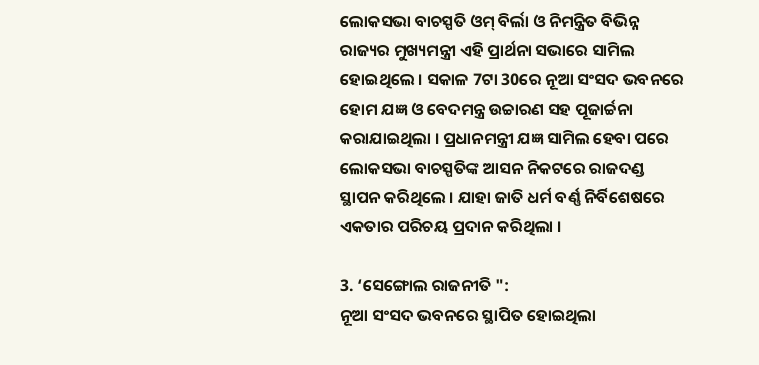ଲୋକସଭା ବାଚସ୍ପତି ଓମ୍‌ ବିର୍ଲା ଓ ନିମନ୍ତ୍ରିତ ବିଭିନ୍ନ ରାଜ୍ୟର ମୁଖ୍ୟମନ୍ତ୍ରୀ ଏହି ପ୍ରାର୍ଥନା ସଭାରେ ସାମିଲ ହୋଇଥିଲେ । ସକାଳ 7ଟା 30ରେ ନୂଆ ସଂସଦ ଭବନରେ ହୋମ ଯଜ୍ଞ ଓ ବେଦମନ୍ତ୍ର ଉଚ୍ଚାରଣ ସହ ପୂଜାର୍ଚ୍ଚନା କରାଯାଇଥିଲା । ପ୍ରଧାନମନ୍ତ୍ରୀ ଯଜ୍ଞ ସାମିଲ ହେବା ପରେ ଲୋକସଭା ବାଚସ୍ପତିଙ୍କ ଆସନ ନିକଟରେ ରାଜଦଣ୍ଡ ସ୍ଥାପନ କରିଥିଲେ । ଯାହା ଜାତି ଧର୍ମ ବର୍ଣ୍ଣ ନିର୍ବିଶେଷରେ ଏକତାର ପରିଚୟ ପ୍ରଦାନ କରିଥିଲା ।

3. ‘ସେଙ୍ଗୋଲ ରାଜନୀତି ":
ନୂଆ ସଂସଦ ଭବନରେ ସ୍ଥାପିତ ହୋଇଥିଲା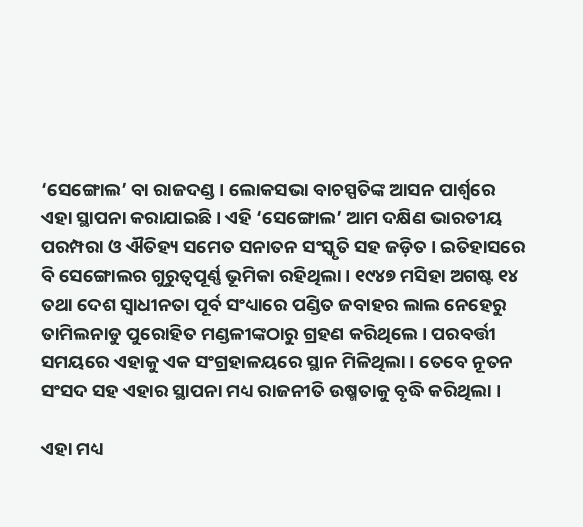‘ସେଙ୍ଗୋଲ’ ବା ରାଜଦଣ୍ଡ । ଲୋକସଭା ବାଚସ୍ପତିଙ୍କ ଆସନ ପାର୍ଶ୍ବରେ ଏହା ସ୍ଥାପନା କରାଯାଇଛି । ଏହି ‘ସେଙ୍ଗୋଲ’ ଆମ ଦକ୍ଷିଣ ଭାରତୀୟ ପରମ୍ପରା ଓ ଐତିହ୍ୟ ସମେତ ସନାତନ ସଂସ୍କୃତି ସହ ଜଡ଼ିତ । ଇତିହାସରେ ବି ସେଙ୍ଗୋଲର ଗୁରୁତ୍ବପୂର୍ଣ୍ଣ ଭୂମିକା ରହିଥିଲା । ୧୯୪୭ ମସିହା ଅଗଷ୍ଟ ୧୪ ତଥା ଦେଶ ସ୍ବାଧୀନତା ପୂର୍ବ ସଂଧ୍ୟାରେ ପଣ୍ଡିତ ଜବାହର ଲାଲ ନେହେରୁ ତାମିଲନାଡୁ ପୁରୋହିତ ମଣ୍ଡଳୀଙ୍କଠାରୁ ଗ୍ରହଣ କରିଥିଲେ । ପରବର୍ତ୍ତୀ ସମୟରେ ଏହାକୁ ଏକ ସଂଗ୍ରହାଳୟରେ ସ୍ଥାନ ମିଳିଥିଲା । ତେବେ ନୂତନ ସଂସଦ ସହ ଏହାର ସ୍ଥାପନା ମଧ୍ୟ ରାଜନୀତି ଉଷ୍ମତାକୁ ବୃଦ୍ଧି କରିଥିଲା ।

ଏହା ମଧ୍ୟ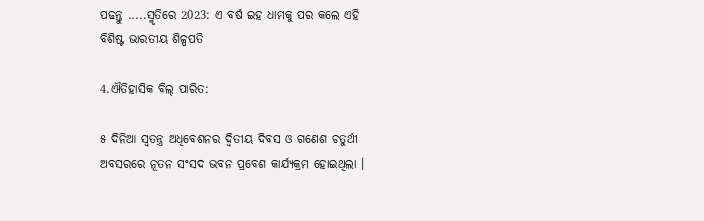ପଢନ୍ତୁ .....ସ୍ମୃତିରେ 2023: ଏ ବର୍ଷ ଇହ ଧାମକୁ ପର କଲେ ଏହି ବିଶିଷ୍ଟ ଭାରତୀୟ ଶିଳ୍ପପତି

4.ଐତିହାସିକ ବିଲ୍ ପାରିତ:

୫ ଦିନିଆ ସ୍ବତନ୍ତ୍ର ଅଧିବେଶନର ଦ୍ବିତୀୟ ଦିବସ ଓ ଗଣେଶ ଚତୁର୍ଥୀ ଅବସରରେ ନୂତନ ସଂସଦ ଭବନ ପ୍ରବେଶ କାର୍ଯ୍ୟକ୍ରମ ହୋଇଥିଲା ।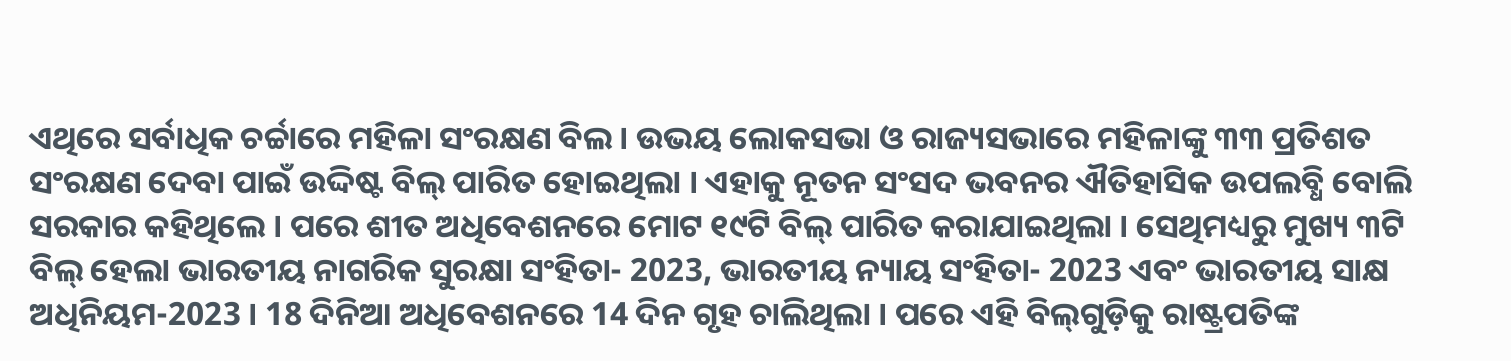ଏଥିରେ ସର୍ବାଧିକ ଚର୍ଚ୍ଚାରେ ମହିଳା ସଂରକ୍ଷଣ ବିଲ । ଉଭୟ ଲୋକସଭା ଓ ରାଜ୍ୟସଭାରେ ମହିଳାଙ୍କୁ ୩୩ ପ୍ରତିଶତ ସଂରକ୍ଷଣ ଦେବା ପାଇଁ ଉଦ୍ଦିଷ୍ଟ ବିଲ୍‌ ପାରିତ ହୋଇଥିଲା । ଏହାକୁ ନୂତନ ସଂସଦ ଭବନର ଐତିହାସିକ ଉପଲବ୍ଧି ବୋଲି ସରକାର କହିଥିଲେ । ପରେ ଶୀତ ଅଧିବେଶନରେ ମୋଟ ୧୯ଟି ବିଲ୍‌ ପାରିତ କରାଯାଇଥିଲା । ସେଥିମଧ୍ୟରୁ ମୁଖ୍ୟ ୩ଟି ବିଲ୍‌ ହେଲା ଭାରତୀୟ ନାଗରିକ ସୁରକ୍ଷା ସଂହିତା- 2023, ଭାରତୀୟ ନ୍ୟାୟ ସଂହିତା- 2023 ଏବଂ ଭାରତୀୟ ସାକ୍ଷ ଅଧିନିୟମ-2023 । 18 ଦିନିଆ ଅଧିବେଶନରେ 14 ଦିନ ଗୃହ ଚାଲିଥିଲା । ପରେ ଏହି ବିଲ୍‌ଗୁଡ଼ିକୁ ରାଷ୍ଟ୍ରପତିଙ୍କ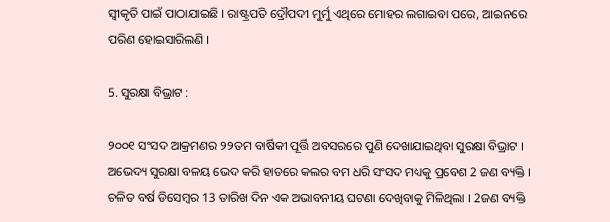ସ୍ବୀକୃତି ପାଇଁ ପାଠାଯାଇଛି । ରାଷ୍ଟ୍ରପତି ଦ୍ରୌପଦୀ ମୁର୍ମୁ ଏଥିରେ ମୋହର ଲଗାଇବା ପରେ, ଆଇନରେ ପରିଣ ହୋଇସାରିଲଣି ।

5. ସୁରକ୍ଷା ବିଭ୍ରାଟ :

୨୦୦୧ ସଂସଦ ଆକ୍ରମଣର ୨୨ତମ ବାର୍ଷିକୀ ପୂର୍ତ୍ତି ଅବସରରେ ପୁଣି ଦେଖାଯାଇଥିବା ସୁରକ୍ଷା ବିଭ୍ରାଟ । ଅଭେଦ୍ୟ ସୁରକ୍ଷା ବଳୟ ଭେଦ କରି ହାତରେ କଲର ବମ ଧରି ସଂସଦ ମଧ୍ୟକୁ ପ୍ରବେଶ 2 ଜଣ ବ୍ୟକ୍ତି । ଚଳିତ ବର୍ଷ ଡିସେମ୍ବର 13 ତାରିଖ ଦିନ ଏକ ଅଭାବନୀୟ ଘଟଣା ଦେଖିବାକୁ ମିଳିଥିଲା । 2ଜଣ ବ୍ୟକ୍ତି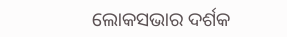ଲୋକସଭାର ଦର୍ଶକ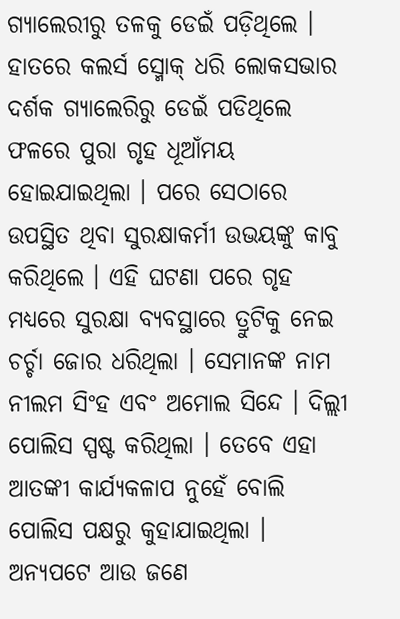ଗ୍ୟାଲେରୀରୁ ତଳକୁ ଡେଇଁ ପଡ଼ିଥିଲେ । ହାତରେ କଲର୍ସ ସ୍ମୋକ୍‌ ଧରି ଲୋକସଭାର ଦର୍ଶକ ଗ୍ୟାଲେରିରୁ ଡେଇଁ ପଡିଥିଲେ ଫଳରେ ପୁରା ଗୃହ ଧୂଆଁମୟ ହୋଇଯାଇଥିଲା । ପରେ ସେଠାରେ ଉପସ୍ଥିତ ଥିବା ସୁରକ୍ଷାକର୍ମୀ ଉଭୟଙ୍କୁ କାବୁ କରିଥିଲେ । ଏହି ଘଟଣା ପରେ ଗୃହ ମଧ୍ୟରେ ସୁରକ୍ଷା ବ୍ୟବସ୍ଥାରେ ତ୍ରୁଟିକୁ ନେଇ ଚର୍ଚ୍ଚା ଜୋର ଧରିଥିଲା । ସେମାନଙ୍କ ନାମ ନୀଲମ ସିଂହ ଏବଂ ଅମୋଲ ସିନ୍ଦେ । ଦିଲ୍ଲୀ ପୋଲିସ ସ୍ପଷ୍ଟ କରିଥିଲା । ତେବେ ଏହା ଆତଙ୍କୀ କାର୍ଯ୍ୟକଳାପ ନୁହେଁ ବୋଲି ପୋଲିସ ପକ୍ଷରୁ କୁହାଯାଇଥିଲା । ଅନ୍ୟପଟେ ଆଉ ଜଣେ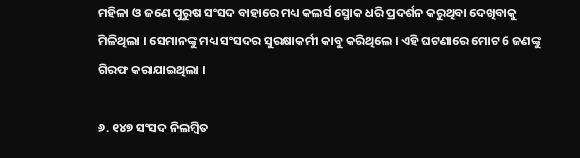ମହିଳା ଓ ଜଣେ ପୁରୁଷ ସଂସଦ ବାହାରେ ମଧ୍ୟ କଲର୍ସ ସ୍ମୋକ ଧରି ପ୍ରଦର୍ଶନ କରୁଥିବା ଦେଖିବାକୁ ମିଳିଥିଲା । ସେମାନଙ୍କୁ ମଧ୍ୟ ସଂସଦର ସୁରକ୍ଷାକର୍ମୀ କାବୁ କରିଥିଲେ । ଏହି ଘଟଣାରେ ମୋଟ 6 ଜଣଙ୍କୁ ଗିରଫ କରାଯାଇଥିଲା ।

୬. ୧୪୭ ସଂସଦ ନିଲମ୍ବିତ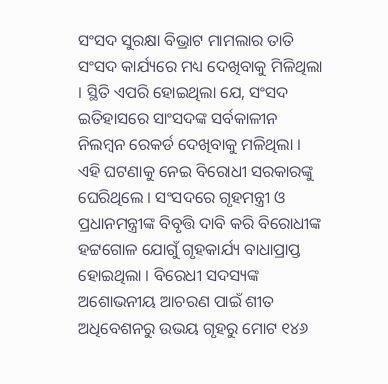ସଂସଦ ସୁରକ୍ଷା ବିଭ୍ରାଟ ମାମଲାର ତାତି ସଂସଦ କାର୍ଯ୍ୟରେ ମଧ୍ୟ ଦେଖିବାକୁ ମିଳିଥିଲା । ସ୍ଥିତି ଏପରି ହୋଇଥିଲା ଯେ, ସଂସଦ ଇତିହାସରେ ସାଂସଦଙ୍କ ସର୍ବକାଳୀନ ନିଲମ୍ବନ ରେକର୍ଡ ଦେଖିବାକୁ ମଳିଥିଲା । ଏହି ଘଟଣାକୁ ନେଇ ବିରୋଧୀ ସରକାରଙ୍କୁ ଘେରିଥିଲେ । ସଂସଦରେ ଗୃହମନ୍ତ୍ରୀ ଓ ପ୍ରଧାନମନ୍ତ୍ରୀଙ୍କ ବିବୃତ୍ତି ଦାବି କରି ବିରୋଧୀଙ୍କ ହଟ୍ଟଗୋଳ ଯୋଗୁଁ ଗୃହକାର୍ଯ୍ୟ ବାଧାପ୍ରାପ୍ତ ହୋଇଥିଲା । ବିରେଧୀ ସଦସ୍ୟଙ୍କ ଅଶୋଭନୀୟ ଆଚରଣ ପାଇଁ ଶୀତ ଅଧିବେଶନରୁ ଉଭୟ ଗୃହରୁ ମୋଟ ୧୪୬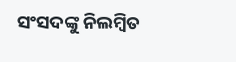ସଂସଦଙ୍କୁ ନିଲମ୍ବିତ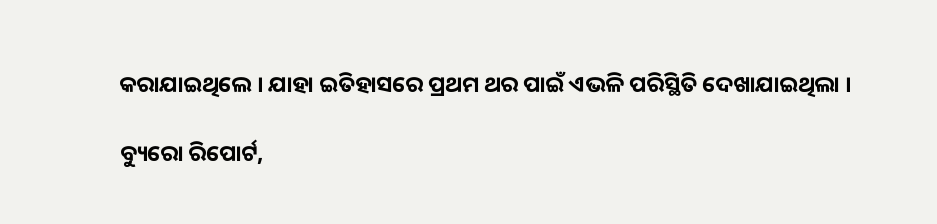କରାଯାଇଥିଲେ । ଯାହା ଇତିହାସରେ ପ୍ରଥମ ଥର ପାଇଁ ଏଭଳି ପରିସ୍ଥିତି ଦେଖାଯାଇଥିଲା ।

ବ୍ୟୁରୋ ରିପୋର୍ଟ,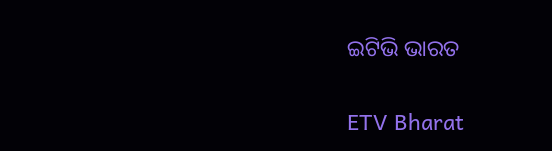ଇଟିଭି ଭାରତ

ETV Bharat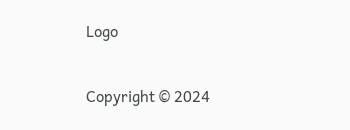Logo

Copyright © 2024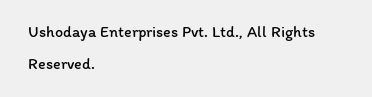Ushodaya Enterprises Pvt. Ltd., All Rights Reserved.